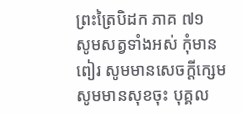ព្រះត្រៃបិដក ភាគ ៧១
សូមសត្វទាំងអស់ កុំមានពៀរ សូមមានសេចក្តីក្សេម សូមមានសុខចុះ បុគ្គល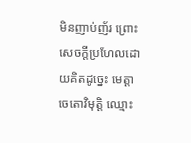មិនញាប់ញ័រ ព្រោះសេចក្តីប្រហែលដោយគិតដូច្នេះ មេត្តាចេតោវិមុត្តិ ឈ្មោះ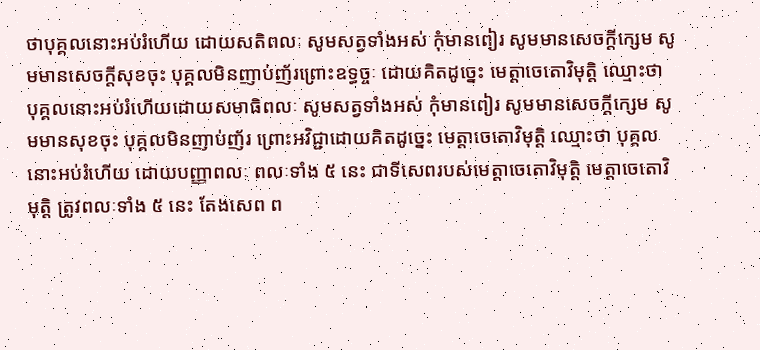ថាបុគ្គលនោះអប់រំហើយ ដោយសតិពលៈ សូមសត្វទាំងអស់ កុំមានពៀរ សូមមានសេចក្តីក្សេម សូមមានសេចក្តីសុខចុះ បុគ្គលមិនញាប់ញ័រព្រោះឧទ្ធច្ចៈ ដោយគិតដូច្នេះ មេត្តាចេតោវិមុត្តិ ឈ្មោះថា បុគ្គលនោះអប់រំហើយដោយសមាធិពលៈ សូមសត្វទាំងអស់ កុំមានពៀរ សូមមានសេចក្តីក្សេម សូមមានសុខចុះ បុគ្គលមិនញាប់ញ័រ ព្រោះអវិជ្ជាដោយគិតដូច្នេះ មេត្តាចេតោវិមុត្តិ ឈ្មោះថា បុគ្គលនោះអប់រំហើយ ដោយបញ្ញាពលៈ ពលៈទាំង ៥ នេះ ជាទីសេពរបស់មេត្តាចេតោវិមុត្តិ មេត្តាចេតោវិមុត្តិ ត្រូវពលៈទាំង ៥ នេះ តែងសេព ព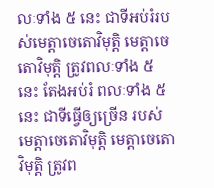លៈទាំង ៥ នេះ ជាទីអប់រំរបស់មេត្តាចេតោវិមុត្តិ មេត្តាចេតោវិមុត្តិ ត្រូវពលៈទាំង ៥ នេះ តែងអប់រំ ពលៈទាំង ៥ នេះ ជាទីធ្វើឲ្យច្រើន របស់មេត្តាចេតោវិមុត្តិ មេត្តាចេតោវិមុត្តិ ត្រូវព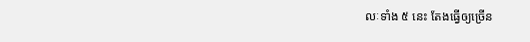លៈទាំង ៥ នេះ តែងធ្វើឲ្យច្រើន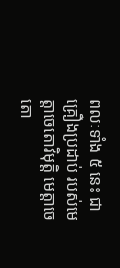ពលៈទាំង ៥ នេះ ជាគ្រឿងប្រដាប់ របស់មេត្តាចេតោវិមុត្តិ មេត្តាចេតោ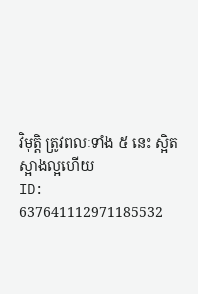វិមុត្តិ ត្រូវពលៈទាំង ៥ នេះ ស្អិតស្អាងល្អហើយ
ID: 637641112971185532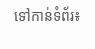ទៅកាន់ទំព័រ៖